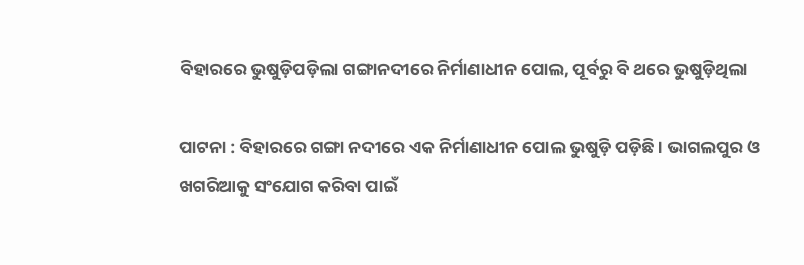ବିହାରରେ ଭୁଷୁଡ଼ିପଡ଼ିଲା ଗଙ୍ଗାନଦୀରେ ନିର୍ମାଣାଧୀନ ପୋଲ, ପୂର୍ବରୁ ବି ଥରେ ଭୁଷୁଡ଼ିଥିଲା

ପାଟନା : ବିହାରରେ ଗଙ୍ଗା ନଦୀରେ ଏକ ନିର୍ମାଣାଧୀନ ପୋଲ ଭୁଷୁଡ଼ି ପଡ଼ିଛି । ଭାଗଲପୁର ଓ ଖଗରିଆକୁ ସଂଯୋଗ କରିବା ପାଇଁ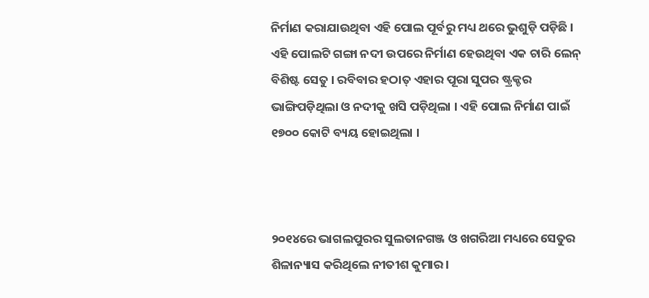ନିର୍ମାଣ କରାଯାଉଥିବା ଏହି ପୋଲ ପୂର୍ବରୁ ମଧ୍ୟ ଥରେ ଭୁଶୁଡ଼ି ପଡ଼ିଛି । ଏହି ପୋଲଟି ଗଙ୍ଗା ନଦୀ ଉପରେ ନିର୍ମାଣ ହେଉଥିବା ଏକ ଚାରି ଲେନ୍ ବିଶିଷ୍ଟ ସେତୁ । ରବିବାର ହଠାତ୍ ଏହାର ପୂରା ସୁପର ଷ୍ଟ୍ରକ୍ଚର ଭାଙ୍ଗିପଡ଼ିଥିଲା ଓ ନଦୀକୁ ଖସି ପଡ଼ିଥିଲା । ଏହି ପୋଲ ନିର୍ମାଣ ପାଇଁ ୧୭୦୦ କୋଟି ବ୍ୟୟ ହୋଇଥିଲା ।



୨୦୧୪ରେ ଭାଗଲପୁରର ସୁଲତାନଗଞ୍ଜ ଓ ଖଗରିଆ ମଧ୍ୟରେ ସେତୁର ଶିଳାନ୍ୟାସ କରିଥିଲେ ନୀତୀଶ କୁମାର ।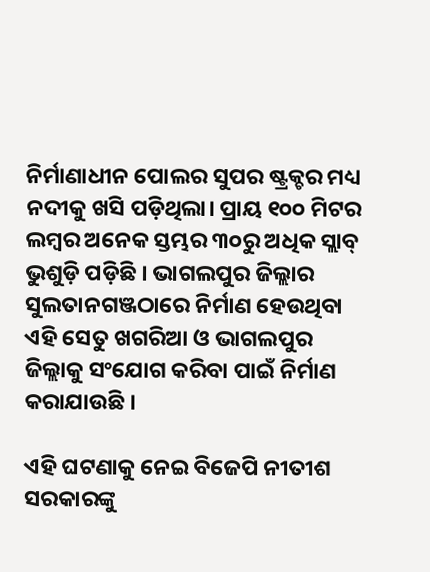ନିର୍ମାଣାଧୀନ ପୋଲର ସୁପର ଷ୍ଟ୍ରକ୍ଚର ମଧ୍ୟ ନଦୀକୁ ଖସି ପଡ଼ିଥିଲା। ପ୍ରାୟ ୧୦୦ ମିଟର ଲମ୍ବର ଅନେକ ସ୍ତମ୍ଭର ୩୦ରୁ ଅଧିକ ସ୍ଲାବ୍ ଭୁଶୁଡ଼ି ପଡ଼ିଛି । ଭାଗଲପୁର ଜିଲ୍ଲାର ସୁଲତାନଗଞ୍ଜଠାରେ ନିର୍ମାଣ ହେଉଥିବା ଏହି ସେତୁ ଖଗରିଆ ଓ ଭାଗଲପୁର ଜିଲ୍ଲାକୁ ସଂଯୋଗ କରିବା ପାଇଁ ନିର୍ମାଣ କରାଯାଉଛି ।

ଏହି ଘଟଣାକୁ ନେଇ ବିଜେପି ନୀତୀଶ ସରକାରଙ୍କୁ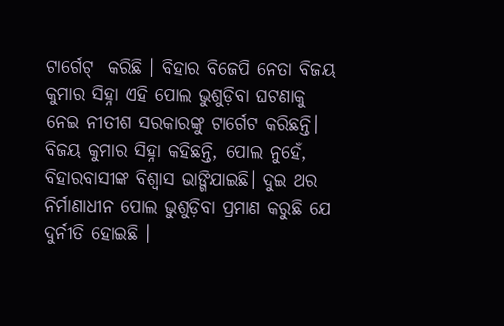ଟାର୍ଗେଟ୍  କରିଛି । ବିହାର ବିଜେପି ନେତା ବିଜୟ କୁମାର ସିହ୍ନା ଏହି ପୋଲ ଭୁଶୁଡ଼ିବା ଘଟଣାକୁ ନେଇ ନୀତୀଶ ସରକାରଙ୍କୁ ଟାର୍ଗେଟ କରିଛନ୍ତି। ବିଜୟ କୁମାର ସିହ୍ନା କହିଛନ୍ତି, ପୋଲ ନୁହେଁ, ବିହାରବାସୀଙ୍କ ବିଶ୍ୱାସ ଭାଙ୍ଗିଯାଇଛି। ଦୁଇ ଥର ନିର୍ମାଣାଧୀନ ପୋଲ ଭୁଶୁଡ଼ିବା ପ୍ରମାଣ କରୁଛି ଯେ ଦୁର୍ନୀତି ହୋଇଛି ।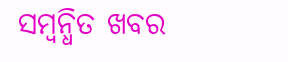ସମ୍ବନ୍ଧିତ ଖବର